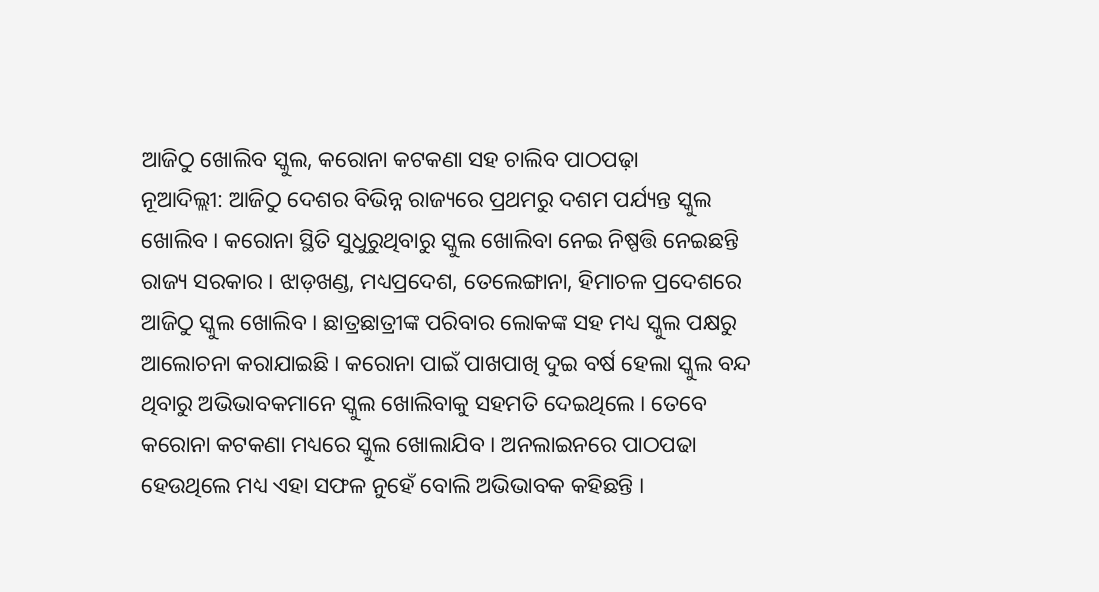ଆଜିଠୁ ଖୋଲିବ ସ୍କୁଲ, କରୋନା କଟକଣା ସହ ଚାଲିବ ପାଠପଢ଼ା
ନୂଆଦିଲ୍ଲୀ: ଆଜିଠୁ ଦେଶର ବିଭିନ୍ନ ରାଜ୍ୟରେ ପ୍ରଥମରୁ ଦଶମ ପର୍ଯ୍ୟନ୍ତ ସ୍କୁଲ ଖୋଲିବ । କରୋନା ସ୍ଥିତି ସୁଧୁରୁଥିବାରୁ ସ୍କୁଲ ଖୋଲିବା ନେଇ ନିଷ୍ପତ୍ତି ନେଇଛନ୍ତି ରାଜ୍ୟ ସରକାର । ଝାଡ଼ଖଣ୍ଡ, ମଧ୍ୟପ୍ରଦେଶ, ତେଲେଙ୍ଗାନା, ହିମାଚଳ ପ୍ରଦେଶରେ ଆଜିଠୁ ସ୍କୁଲ ଖୋଲିବ । ଛାତ୍ରଛାତ୍ରୀଙ୍କ ପରିବାର ଲୋକଙ୍କ ସହ ମଧ୍ୟ ସ୍କୁଲ ପକ୍ଷରୁ ଆଲୋଚନା କରାଯାଇଛି । କରୋନା ପାଇଁ ପାଖପାଖି ଦୁଇ ବର୍ଷ ହେଲା ସ୍କୁଲ ବନ୍ଦ ଥିବାରୁ ଅଭିଭାବକମାନେ ସ୍କୁଲ ଖୋଲିବାକୁ ସହମତି ଦେଇଥିଲେ । ତେବେ କରୋନା କଟକଣା ମଧ୍ୟରେ ସ୍କୁଲ ଖୋଲାଯିବ । ଅନଲାଇନରେ ପାଠପଢା ହେଉଥିଲେ ମଧ୍ୟ ଏହା ସଫଳ ନୁହେଁ ବୋଲି ଅଭିଭାବକ କହିଛନ୍ତି ।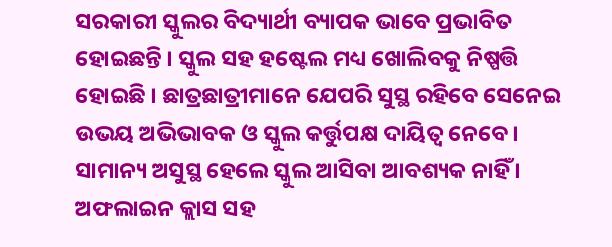ସରକାରୀ ସ୍କୁଲର ବିଦ୍ୟାର୍ଥୀ ବ୍ୟାପକ ଭାବେ ପ୍ରଭାବିତ ହୋଇଛନ୍ତି । ସ୍କୁଲ ସହ ହଷ୍ଟେଲ ମଧ୍ୟ ଖୋଲିବକୁ ନିଷ୍ପତ୍ତି ହୋଇଛି । ଛାତ୍ରଛାତ୍ରୀମାନେ ଯେପରି ସୁସ୍ଥ ରହିବେ ସେନେଇ ଉଭୟ ଅଭିଭାବକ ଓ ସ୍କୁଲ କର୍ତ୍ତୁପକ୍ଷ ଦାୟିତ୍ୱ ନେବେ । ସାମାନ୍ୟ ଅସୁସ୍ଥ ହେଲେ ସ୍କୁଲ ଆସିବା ଆବଶ୍ୟକ ନାହିଁ । ଅଫଲାଇନ କ୍ଲାସ ସହ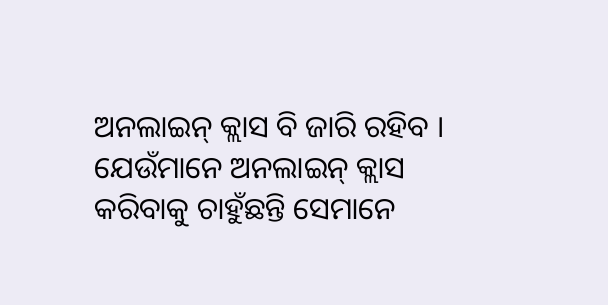ଅନଲାଇନ୍ କ୍ଲାସ ବି ଜାରି ରହିବ । ଯେଉଁମାନେ ଅନଲାଇନ୍ କ୍ଲାସ କରିବାକୁ ଚାହୁଁଛନ୍ତି ସେମାନେ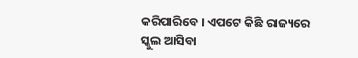କରିପାରିବେ । ଏପଟେ କିଛି ରାଜ୍ୟରେ ସ୍କୁଲ ଆସିବା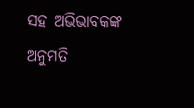ସହ ଅଭିଭାବକଙ୍କ ଅନୁମତି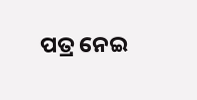ପତ୍ର ନେଇ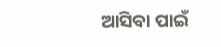ଆସିବା ପାଇଁ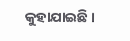କୁହାଯାଇଛି ।